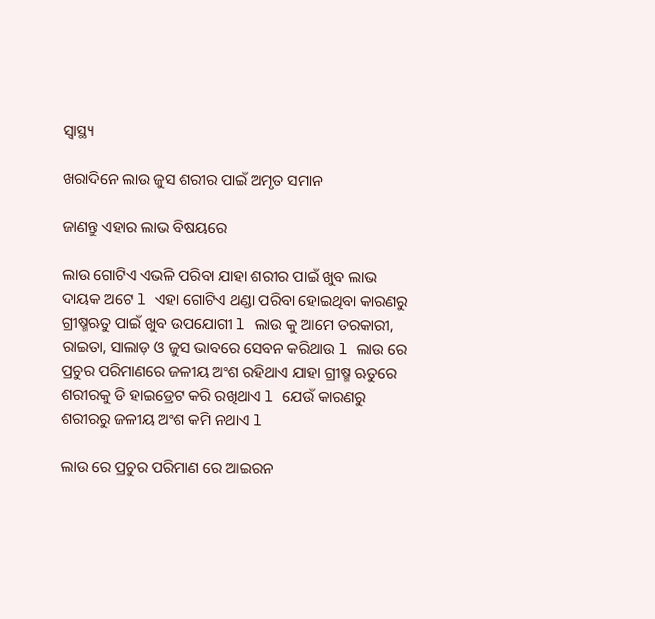ସ୍ୱାସ୍ଥ୍ୟ

ଖରାଦିନେ ଲାଉ ଜୁସ ଶରୀର ପାଇଁ ଅମୃତ ସମାନ

ଜାଣନ୍ତୁ ଏହାର ଲାଭ ବିଷୟରେ

ଲାଉ ଗୋଟିଏ ଏଭଳି ପରିବା ଯାହା ଶରୀର ପାଇଁ ଖୁବ ଲାଭ ଦାୟକ ଅଟେ l ଏହା ଗୋଟିଏ ଥଣ୍ଡା ପରିବା ହୋଇଥିବା କାରଣରୁ ଗ୍ରୀଷ୍ମଋତୁ ପାଇଁ ଖୁବ ଉପଯୋଗୀ l ଲାଉ କୁ ଆମେ ତରକାରୀ, ରାଇତା, ସାଲାଡ଼ ଓ ଜୁସ ଭାବରେ ସେବନ କରିଥାଉ l ଲାଉ ରେ ପ୍ରଚୁର ପରିମାଣରେ ଜଳୀୟ ଅଂଶ ରହିଥାଏ ଯାହା ଗ୍ରୀଷ୍ମ ଋତୁରେ ଶରୀରକୁ ଡି ହାଇଡ୍ରେଟ କରି ରଖିଥାଏ l ଯେଉଁ କାରଣରୁ ଶରୀରରୁ ଜଳୀୟ ଅଂଶ କମି ନଥାଏ l

ଲାଉ ରେ ପ୍ରଚୁର ପରିମାଣ ରେ ଆଇରନ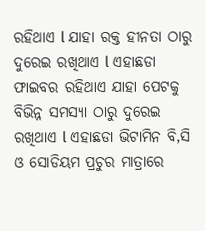ରହିଥାଏ l ଯାହା ରକ୍ତ ହୀନତା ଠାରୁ ଦୁରେଇ ରଖିଥାଏ l ଏହାଛଡା ଫାଇବର ରହିଥାଏ ଯାହା ପେଟକୁ ବିଭିନ୍ନ ସମସ୍ୟା ଠାରୁ ଦୁରେଇ ରଖିଥାଏ l ଏହାଛଡା ଭିଟାମିନ ବି,ସି ଓ ସୋଡିୟମ ପ୍ରଚୁର ମାତ୍ରାରେ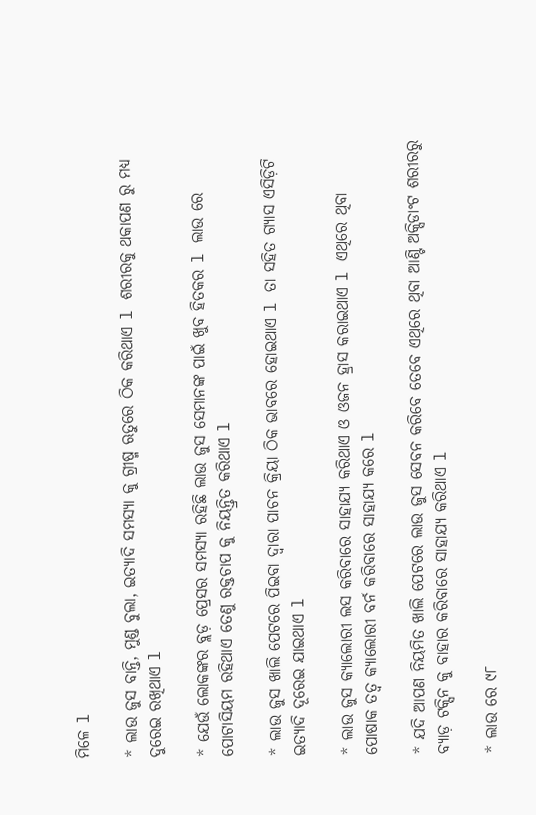ମିଳେ l

* ଲାଉ ଜୁସ ବାନ୍ତି, ମୁଣ୍ଡ ବୁଲା, ଇତ୍ୟାଦି ସମସ୍ୟା କୁ ଗ୍ରୀଷ୍ମ ଋତୁରେ ଠିକ କରିଥାଏ l ଶରୀରକୁ ଥକାପଣ ରୁ ମଧ୍ୟ ଦୁରେଇ ରଖିଥାଏ l

* ଯେଉଁ ଲୋକଙ୍କର ବ୍ଲଡ଼ ପ୍ରେସର ସମସ୍ୟା ରହିଛି ଲାଉ ଜୁସ ସେମାନଙ୍କ ପାଇଁ ଖୁବ ହିତକର l ଲାଉ ରେ ପୋଟାସିୟମ ରହିଥାଏ ତେଣୁ ରକ୍ତଚାପ କୁ ନିୟନ୍ତ୍ରିତ କରିଥାଏ l

* ଲାଉ ଜୁସ ଖାଲି ପେଟରେ ପିଇବା ଦ୍ୱାରା ପାଚନ କ୍ରିୟା ଠିକ ଭାବରେ ହୋଇଥାଏ l ତା ସହିତ ଗ୍ୟାସ ଏସିଡ଼ିଟି ଇତ୍ୟାଦି ଦୂରେଇ ଯାଇଥାଏ l

* ଲାଉ ଜୁସ କ୍ୟାଲୋରୀ ଲସ କରିବାରେ ସାହାଯ୍ୟ କରିଥାଏ ଓ ଓଜନ ହ୍ରାସ କରାଇଥାଏ l ଏଥିରେ ଥିବା ପୋଷାକ ତତ୍ୱ କ୍ୟାଲୋରୀ ବର୍ନ କରିବାରେ ସାହାଯ୍ୟ କରେ l

* ଯଦି ଆପଣ ନିୟମିତ ଖାଲି ପେଟରେ ଲାଉ ଜୁସ ସେବନ କରିବେ ତେବେ ଏଥିରେ ଥିବା ଆଣ୍ଟି ଅକ୍ସିଡାଂଟ ଶରୀରରୁ ବ୍ୟାଡ଼ ଟକ୍ସିନ କୁ ବାହାର କରିବାରେ ସାହାଯ୍ୟ କରିଥାଏ l

* ଲାଉ ରେ ୯୮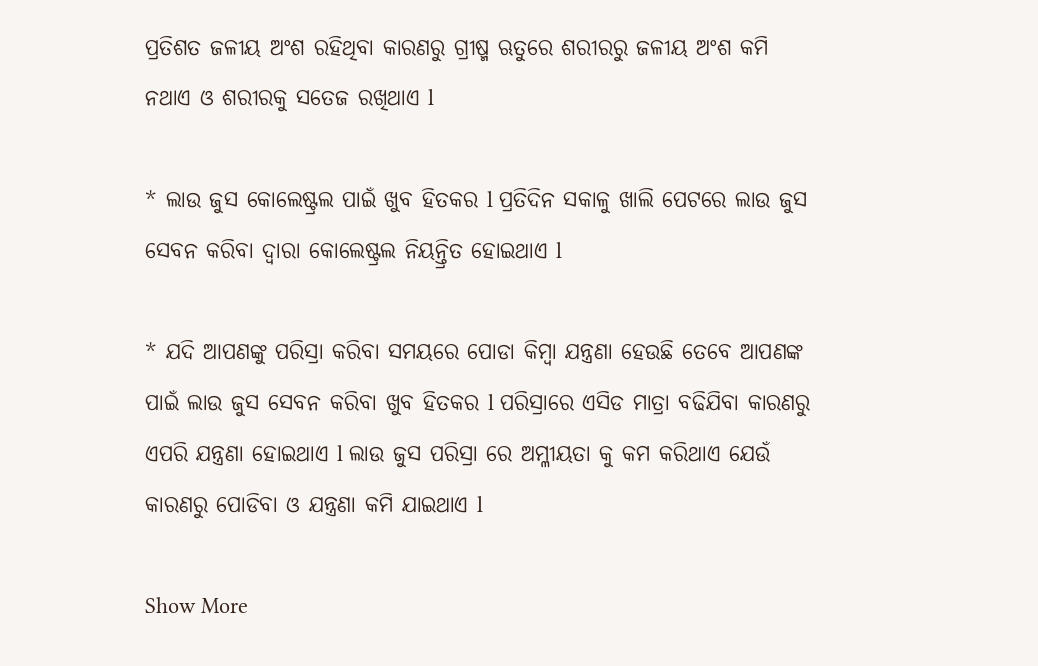ପ୍ରତିଶତ ଜଳୀୟ ଅଂଶ ରହିଥିବା କାରଣରୁ ଗ୍ରୀଷ୍ମ ଋତୁରେ ଶରୀରରୁ ଜଳୀୟ ଅଂଶ କମି ନଥାଏ ଓ ଶରୀରକୁ ସତେଜ ରଖିଥାଏ l

* ଲାଉ ଜୁସ କୋଲେଷ୍ଟ୍ରଲ ପାଇଁ ଖୁବ ହିତକର l ପ୍ରତିଦିନ ସକାଳୁ ଖାଲି ପେଟରେ ଲାଉ ଜୁସ ସେବନ କରିବା ଦ୍ୱାରା କୋଲେଷ୍ଟ୍ରଲ ନିୟନ୍ତ୍ରିତ ହୋଇଥାଏ l

* ଯଦି ଆପଣଙ୍କୁ ପରିସ୍ରା କରିବା ସମୟରେ ପୋଡା କିମ୍ବା ଯନ୍ତ୍ରଣା ହେଉଛି ତେବେ ଆପଣଙ୍କ ପାଇଁ ଲାଉ ଜୁସ ସେବନ କରିବା ଖୁବ ହିତକର l ପରିସ୍ରାରେ ଏସିଡ ମାତ୍ରା ବଢିଯିବା କାରଣରୁ ଏପରି ଯନ୍ତ୍ରଣା ହୋଇଥାଏ l ଲାଉ ଜୁସ ପରିସ୍ରା ରେ ଅମ୍ଳୀୟତା କୁ କମ କରିଥାଏ ଯେଉଁ କାରଣରୁ ପୋଡିବା ଓ ଯନ୍ତ୍ରଣା କମି ଯାଇଥାଏ l

Show More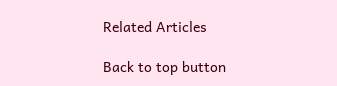Related Articles

Back to top button